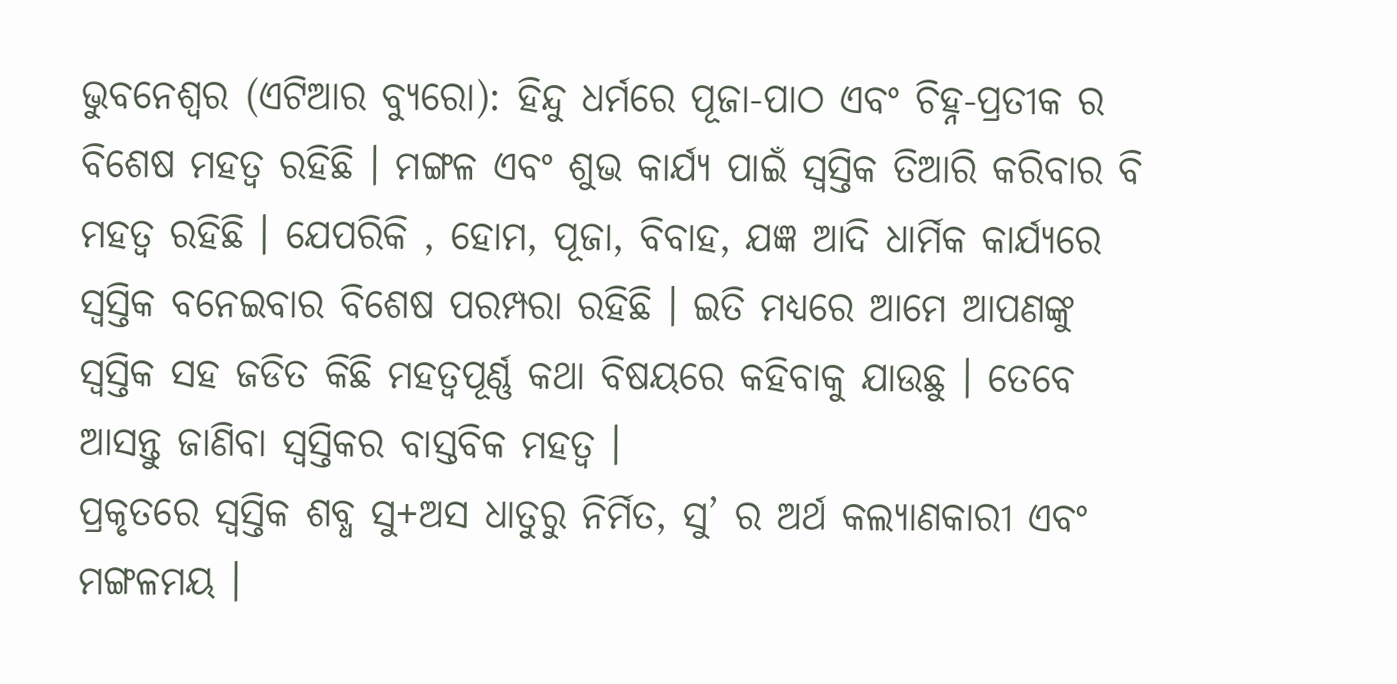ଭୁବନେଶ୍ୱର (ଏଟିଆର ବ୍ୟୁରୋ): ହିନ୍ଦୁ ଧର୍ମରେ ପୂଜା-ପାଠ ଏବଂ ଚିହ୍ନ-ପ୍ରତୀକ ର ବିଶେଷ ମହତ୍ୱ ରହିଛି । ମଙ୍ଗଳ ଏବଂ ଶୁଭ କାର୍ଯ୍ୟ ପାଇଁ ସ୍ୱସ୍ତିକ ତିଆରି କରିବାର ବି ମହତ୍ୱ ରହିଛି । ଯେପରିକି , ହୋମ, ପୂଜା, ବିବାହ, ଯଜ୍ଞ ଆଦି ଧାର୍ମିକ କାର୍ଯ୍ୟରେ ସ୍ୱସ୍ତିକ ବନେଇବାର ବିଶେଷ ପରମ୍ପରା ରହିଛି । ଇତି ମଧ୍ୟରେ ଆମେ ଆପଣଙ୍କୁ ସ୍ୱସ୍ତିକ ସହ ଜଡିତ କିଛି ମହତ୍ୱପୂର୍ଣ୍ଣ କଥା ବିଷୟରେ କହିବାକୁ ଯାଉଛୁ । ତେବେ ଆସନ୍ତୁ ଜାଣିବା ସ୍ୱସ୍ତିକର ବାସ୍ତବିକ ମହତ୍ୱ ।
ପ୍ରକୃତରେ ସ୍ୱସ୍ତିକ ଶବ୍ଧ ସୁ+ଅସ ଧାତୁରୁ ନିର୍ମିତ, ସୁ’ ର ଅର୍ଥ କଲ୍ୟାଣକାରୀ ଏବଂ ମଙ୍ଗଳମୟ ।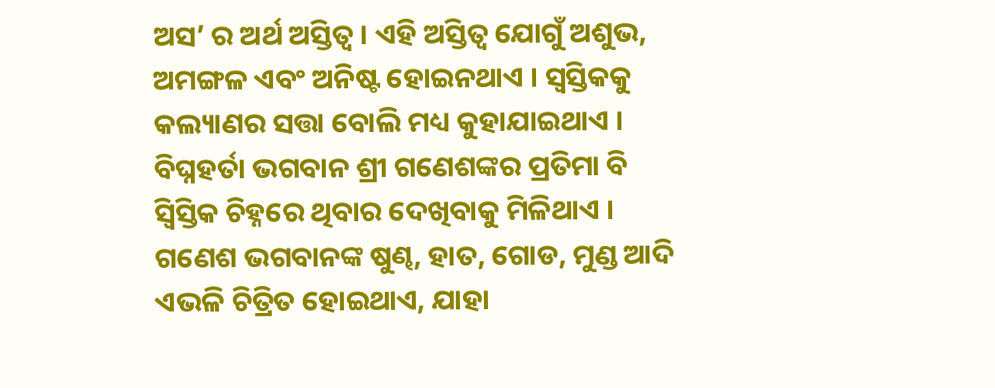ଅସ’ ର ଅର୍ଥ ଅସ୍ତିତ୍ୱ । ଏହି ଅସ୍ତିତ୍ୱ ଯୋଗୁଁ ଅଶୁଭ, ଅମଙ୍ଗଳ ଏବଂ ଅନିଷ୍ଟ ହୋଇନଥାଏ । ସ୍ୱସ୍ତିକକୁ କଲ୍ୟାଣର ସତ୍ତା ବୋଲି ମଧ୍ୟ କୁହାଯାଇଥାଏ ।
ବିଘ୍ନହର୍ତା ଭଗବାନ ଶ୍ରୀ ଗଣେଶଙ୍କର ପ୍ରତିମା ବି ସ୍ୱିସ୍ତିକ ଚିହ୍ନରେ ଥିବାର ଦେଖିବାକୁ ମିଳିଥାଏ । ଗଣେଶ ଭଗବାନଙ୍କ ଷୁଣ୍ଢ, ହାତ, ଗୋଡ, ମୁଣ୍ଡ ଆଦି ଏଭଳି ଚିତ୍ରିତ ହୋଇଥାଏ, ଯାହା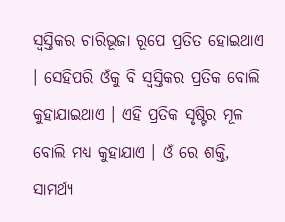ସ୍ୱସ୍ତିକର ଚାରିଭୂଜା ରୂପେ ପ୍ରତିତ ହୋଇଥାଏ । ସେହିପରି ଓଁକୁ ବି ସ୍ୱସ୍ତିକର ପ୍ରତିକ ବୋଲି କୁହାଯାଇଥାଏ । ଏହି ପ୍ରତିକ ସୃଷ୍ଟିର ମୂଳ ବୋଲି ମଧ୍ୟ କୁହାଯାଏ । ଓଁ ରେ ଶକ୍ତି, ସାମର୍ଥ୍ୟ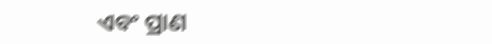ଏବଂ ପ୍ରାଣ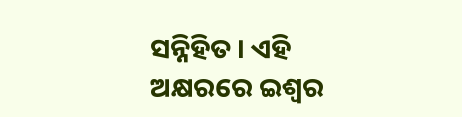ସନ୍ନିହିତ । ଏହି ଅକ୍ଷରରେ ଇଶ୍ୱର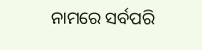ନାମରେ ସର୍ବପରି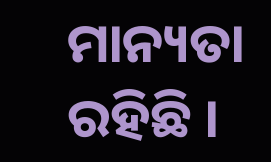ମାନ୍ୟତା ରହିଛି ।